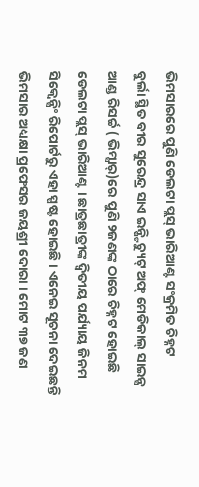ଭିମସାରରେ ପୁଣି ଡେଲଟା ପ୍ଲସ୍ ଭାରିଆଣ୍ଟ ସଂକ୍ରମିତ ଚିହ୍ନଟ
ବୁର୍ଲା ସ୍ଥିତ ବୀର ସୁରେନ୍ଦ୍ର ସାଏ ଇନ୍ଷ୍ଟିଚ୍ୟୁଟ୍ ଅଫ୍ ମେଡିକାଲ୍ ସାଇନ୍ସ ଆଣ୍ଡ ରିସର୍ଚ୍ଚ ( ଭିମ୍ସାର୍)ରେ ପୁଣି ୨ଜଣଙ୍କ ଠାରେ ଚିହ୍ନଟ ହୋଇଛି ଡେଲଟା ପ୍ଲସ୍ ଭାରିଆଣ୍ଟ । ଛାତ୍ରଛାତ୍ରୀଙ୍କ ଦ୍ୱିତୀୟ ପର୍ଯ୍ୟାୟ ଜିନମ ସିକ୍ବେନ୍ସିଂ ରିପୋର୍ଟରୁ ଏହା ସ୍ପଷ୍ଟ ହୋଇଛି । ଏନେଇ ସୂଚନା ଦେଇଛନ୍ତି ଭିମସାର ଅଧ୍ୟକ୍ଷା ପ୍ରଫେସର ଜୟଶ୍ରୀ ଦୋରା । ମୋଟ ୩୭ ଜଣ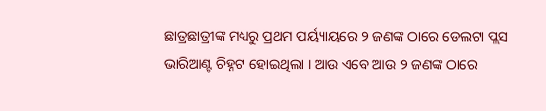ଛାତ୍ରଛାତ୍ରୀଙ୍କ ମଧ୍ୟରୁ ପ୍ରଥମ ପର୍ୟ୍ୟାୟରେ ୨ ଜଣଙ୍କ ଠାରେ ଡେଲଟା ପ୍ଲସ ଭାରିଆଣ୍ଟ ଚିହ୍ନଟ ହୋଇଥିଲା । ଆଉ ଏବେ ଆଉ ୨ ଜଣଙ୍କ ଠାରେ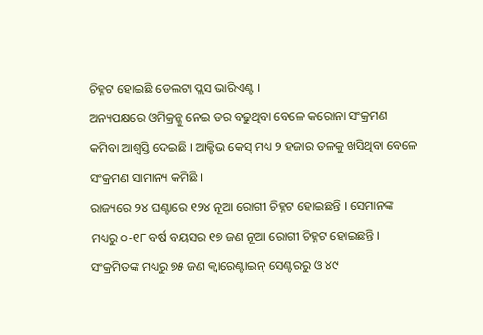ଚିହ୍ନଟ ହୋଇଛି ଡେଲଟା ପ୍ଲସ ଭାରିଏଣ୍ଟ ।
ଅନ୍ୟପକ୍ଷରେ ଓମିକ୍ରନ୍କୁ ନେଇ ଡର ବଢୁଥିବା ବେଳେ କରୋନା ସଂକ୍ରମଣ କମିବା ଆଶ୍ୱସ୍ତି ଦେଇଛି । ଆକ୍ଟିଭ କେସ୍ ମଧ୍ୟ ୨ ହଜାର ତଳକୁ ଖସିଥିବା ବେଳେ ସଂକ୍ରମଣ ସାମାନ୍ୟ କମିଛି ।
ରାଜ୍ୟରେ ୨୪ ଘଣ୍ଟାରେ ୧୨୪ ନୂଆ ରୋଗୀ ଚିହ୍ନଟ ହୋଇଛନ୍ତି । ସେମାନଙ୍କ ମଧ୍ୟରୁ ୦-୧୮ ବର୍ଷ ବୟସର ୧୭ ଜଣ ନୂଆ ରୋଗୀ ଚିହ୍ନଟ ହୋଇଛନ୍ତି । ସଂକ୍ରମିତଙ୍କ ମଧ୍ୟରୁ ୭୫ ଜଣ କ୍ଵାରେଣ୍ଟାଇନ୍ ସେଣ୍ଟରରୁ ଓ ୪୯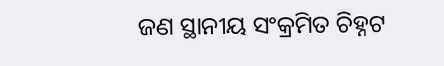ଜଣ ସ୍ଥାନୀୟ ସଂକ୍ରମିତ ଚିହ୍ନଟ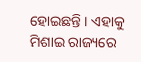ହୋଇଛନ୍ତି । ଏହାକୁ ମିଶାଇ ରାଜ୍ୟରେ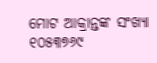ମୋଟ ଆକ୍ରାନ୍ତଙ୍କ ସଂଖ୍ୟା ୧୦୫୩୭୬୯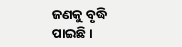ଜଣକୁ ବୃଦ୍ଧି ପାଇଛି ।